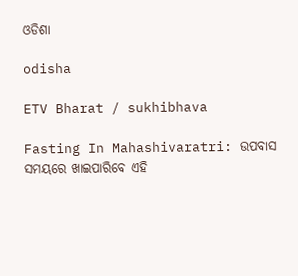ଓଡିଶା

odisha

ETV Bharat / sukhibhava

Fasting In Mahashivaratri: ଉପବାସ ସମୟରେ ଖାଇପାରିବେ ଏହି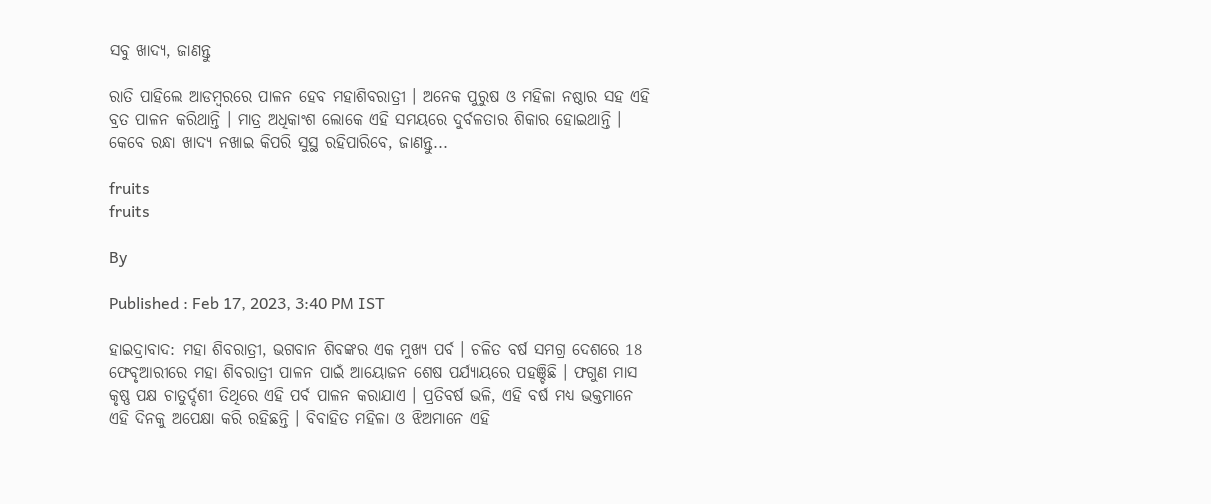ସବୁ ଖାଦ୍ୟ, ଜାଣନ୍ତୁ

ରାତି ପାହିଲେ ଆଡମ୍ବରରେ ପାଳନ ହେବ ମହାଶିବରାତ୍ରୀ । ଅନେକ ପୁରୁଷ ଓ ମହିଳା ନଷ୍ଠାର ସହ ଏହି ବ୍ରତ ପାଳନ କରିଥାନ୍ତି । ମାତ୍ର ଅଧିକାଂଶ ଲୋକେ ଏହି ସମୟରେ ଦୁର୍ବଳତାର ଶିକାର ହୋଇଥାନ୍ତି । କେବେ ରନ୍ଧା ଖାଦ୍ୟ ନଖାଇ କିପରି ସୁସ୍ଥ ରହିପାରିବେ, ଜାଣନ୍ତୁ...

fruits
fruits

By

Published : Feb 17, 2023, 3:40 PM IST

ହାଇଦ୍ରାବାଦ: ମହା ଶିବରାତ୍ରୀ, ଭଗବାନ ଶିବଙ୍କର ଏକ ମୁଖ୍ୟ ପର୍ବ । ଚଳିତ ବର୍ଷ ସମଗ୍ର ଦେଶରେ 18 ଫେବୃଆରୀରେ ମହା ଶିବରାତ୍ରୀ ପାଳନ ପାଇଁ ଆୟୋଜନ ଶେଷ ପର୍ଯ୍ୟାୟରେ ପହଞ୍ଚିଛି । ଫଗୁଣ ମାସ କୃଷ୍ଣ ପକ୍ଷ ଚାତୁର୍ଦ୍ଦଶୀ ତିଥିରେ ଏହି ପର୍ବ ପାଳନ କରାଯାଏ । ପ୍ରତିବର୍ଷ ଭଳି, ଏହି ବର୍ଷ ମଧ୍ୟ ଭକ୍ତମାନେ ଏହି ଦିନକୁ ଅପେକ୍ଷା କରି ରହିଛନ୍ତି । ବିବାହିତ ମହିଳା ଓ ଝିଅମାନେ ଏହି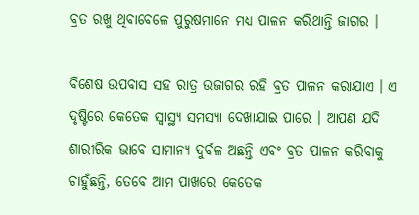ବ୍ରତ ରଖୁ ଥିବାବେଳେ ପୁରୁଷମାନେ ମଧ୍ୟ ପାଳନ କରିଥାନ୍ତି ଜାଗର ।

ବିଶେଷ ଉପବାସ ସହ ରାତ୍ର ଉଜାଗର ରହି ବ୍ରତ ପାଳନ କରାଯାଏ । ଏ ଦୃଷ୍ଟିରେ କେତେକ ସ୍ବାସ୍ଥ୍ୟ ସମସ୍ୟା ଦେଖାଯାଇ ପାରେ । ଆପଣ ଯଦି ଶାରୀରିକ ଭାବେ ସାମାନ୍ୟ ଦୁର୍ବଳ ଅଛନ୍ତି ଏବଂ ବ୍ରତ ପାଳନ କରିବାକୁ ଚାହୁଁଛନ୍ତି, ତେବେ ଆମ ପାଖରେ କେତେକ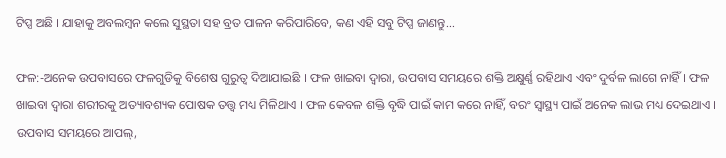ଟିପ୍ସ ଅଛି । ଯାହାକୁ ଅବଲମ୍ବନ କଲେ ସୁସ୍ଥତା ସହ ବ୍ରତ ପାଳନ କରିପାରିବେ, କଣ ଏହି ସବୁ ଟିପ୍ସ ଜାଣନ୍ତୁ...

ଫଳ:-ଅନେକ ଉପବାସରେ ଫଳଗୁଡିକୁ ବିଶେଷ ଗୁରୁତ୍ୱ ଦିଆଯାଇଛି । ଫଳ ଖାଇବା ଦ୍ୱାରା, ଉପବାସ ସମୟରେ ଶକ୍ତି ଅକ୍ଷୁର୍ଣ୍ଣ ରହିଥାଏ ଏବଂ ଦୁର୍ବଳ ଲାଗେ ନାହିଁ । ଫଳ ଖାଇବା ଦ୍ବାରା ଶରୀରକୁ ଅତ୍ୟାବଶ୍ୟକ ପୋଷକ ତତ୍ତ୍ୱ ମଧ୍ୟ ମିଳିଥାଏ । ଫଳ କେବଳ ଶକ୍ତି ବୃଦ୍ଧି ପାଇଁ କାମ କରେ ନାହିଁ, ବରଂ ସ୍ୱାସ୍ଥ୍ୟ ପାଇଁ ଅନେକ ଲାଭ ମଧ୍ୟ ଦେଇଥାଏ । ଉପବାସ ସମୟରେ ଆପଲ୍,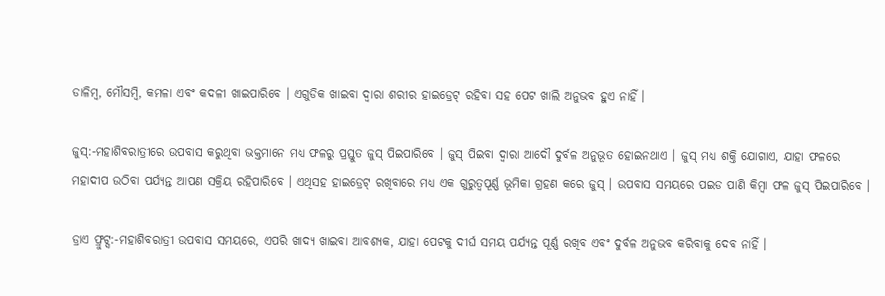ଡାଳିମ୍ବ, ମୌସମ୍ବି, କମଳା ଏବଂ କଦଳୀ ଖାଇପାରିବେ । ଏଗୁଡିକ ଖାଇବା ଦ୍ୱାରା ଶରୀର ହାଇଡ୍ରେଟ୍ ରହିବା ସହ ପେଟ ଖାଲି ଅନୁଭବ ହୁଏ ନାହିଁ ।

ଜୁସ୍:-ମହାଶିବରାତ୍ରୀରେ ଉପବାସ କରୁଥିବା ଭକ୍ତମାନେ ମଧ୍ୟ ଫଳରୁ ପ୍ରସ୍ତୁତ ଜୁସ୍ ପିଇପାରିବେ । ଜୁସ୍ ପିଇବା ଦ୍ବାରା ଆଦୌ ଦୁର୍ବଳ ଅନୁଭୂତ ହୋଇନଥାଏ । ଜୁସ୍ ମଧ୍ୟ ଶକ୍ତି ଯୋଗାଏ, ଯାହା ଫଳରେ ମହାଦୀପ ଉଠିବା ପର୍ଯ୍ୟନ୍ତ ଆପଣ ସକ୍ରିୟ ରହିପାରିବେ । ଏଥିସହ ହାଇଡ୍ରେଟ୍ ରଖିବାରେ ମଧ୍ୟ ଏକ ଗୁରୁତ୍ୱପୂର୍ଣ୍ଣ ଭୂମିକା ଗ୍ରହଣ କରେ ଜୁସ୍ । ଉପବାସ ସମୟରେ ପଇଡ ପାଣି କିମ୍ବା ଫଳ ଜୁସ୍ ପିଇପାରିବେ ।

ଡ୍ରାଏ ଫ୍ରୁଟ୍ସ:-ମହାଶିବରାତ୍ରୀ ଉପବାସ ସମୟରେ, ଏପରି ଖାଦ୍ୟ ଖାଇବା ଆବଶ୍ୟକ, ଯାହା ପେଟକୁ ଦୀର୍ଘ ସମୟ ପର୍ଯ୍ୟନ୍ତ ପୂର୍ଣ୍ଣ ରଖିବ ଏବଂ ଦୁର୍ବଳ ଅନୁଭବ କରିବାକୁ ଦେବ ନାହିଁ ।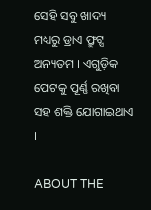ସେହି ସବୁ ଖାଦ୍ୟ ମଧ୍ୟରୁ ଡ୍ରାଏ ଫ୍ରୁଟ୍ସ ଅନ୍ୟତମ । ଏଗୁଡ଼ିକ ପେଟକୁ ପୂର୍ଣ୍ଣ ରଖିବା ସହ ଶକ୍ତି ଯୋଗାଇଥାଏ ।

ABOUT THE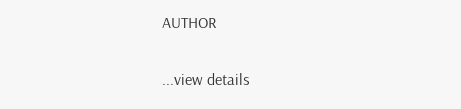AUTHOR

...view details